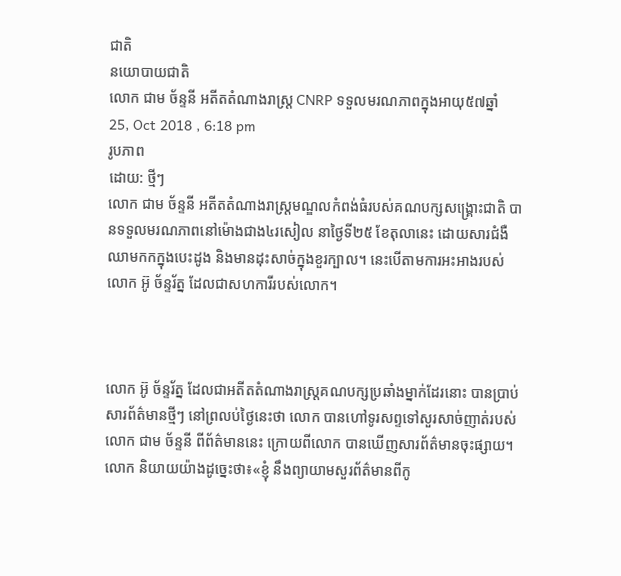ជាតិ
នយោបាយជាតិ
លោក ជាម ច័ន្ទនី អតីតតំណាងរាស្ត្រ CNRP ទទួលមរណភាពក្នុងអាយុ៥៧ឆ្នាំ
25, Oct 2018 , 6:18 pm
រូបភាព
ដោយ: ថ្មីៗ
លោក ជាម ច័ន្ទនី អតីតតំណាងរាស្ត្រមណ្ឌលកំពង់ធំរបស់គណបក្សសង្គ្រោះជាតិ បានទទួលមរណភាពនៅម៉ោងជាង៤រសៀល នាថ្ងៃទី២៥ ខែតុលានេះ ដោយសារជំងឺឈាមកកក្នុងបេះដូង និងមានដុះសាច់ក្នុងខួរក្បាល។ នេះបើតាមការអះអាងរបស់លោក អ៊ូ ច័ន្ទរ័ត្ន ដែលជាសហការីរបស់លោក។



លោក អ៊ូ ច័ន្ទរ័ត្ន ដែលជាអតីតតំណាងរាស្រ្តគណបក្សប្រឆាំងម្នាក់ដែរនោះ បានប្រាប់សារព័ត៌មានថ្មីៗ នៅព្រលប់ថ្ងៃនេះថា លោក បានហៅទូរសព្ទទៅសួរសាច់ញាត់របស់លោក ជាម ច័ន្ទនី ពីព័ត៌មាននេះ ក្រោយពីលោក បានឃើញសារព័ត៌មានចុះផ្សាយ។ លោក និយាយយ៉ាងដូច្នេះថា៖«ខ្ញុំ នឹងព្យាយាមសួរព័ត៌មានពីកូ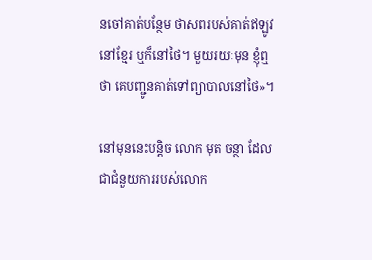នចៅគាត់បន្ថែម ថាសពរបស់គាត់ឥឡូវ នៅខ្មែរ ឬក៏នៅថៃ។ មួយរយៈមុន ខ្ញុំឮថា គេបញ្ជូនគាត់ទៅព្យាបាលនៅថៃ»។

នៅមុននេះបន្តិច លោក មុត ចន្ថា ដែលជាជំនួយការរបស់លោក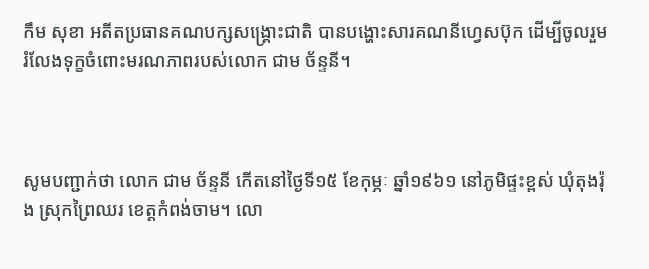កឹម សុខា អតីតប្រធានគណបក្សសង្គ្រោះជាតិ បានបង្ហោះសារគណនីហ្វេសប៊ុក ដើម្បីចូលរួមរំលែងទុក្ខចំពោះមរណភាពរបស់លោក ជាម ច័ន្ទនី។



សូមបញ្ជាក់ថា លោក ជាម ច័ន្ទនី កើតនៅថ្ងៃទី១៥ ខែកុម្ភៈ ឆ្នាំ១៩៦១ នៅភូមិផ្ទះខ្ពស់ ឃុំតុងរ៉ុង ស្រុកព្រៃឈរ ខេត្តកំពង់ចាម។ លោ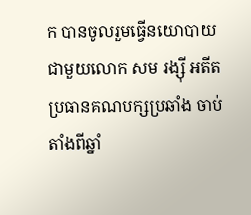ក បានចូលរួមធ្វើនយោបាយជាមួយលោក សម រង្ស៊ី អតីតប្រធានគណបក្សប្រឆាំង ចាប់តាំងពីឆ្នាំ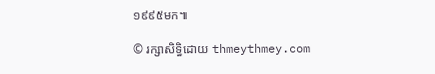១៩៩៥មក៕

© រក្សាសិទ្ធិដោយ thmeythmey.com